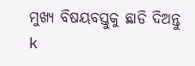ମୁଖ୍ୟ ବିଷୟବସ୍ତୁକୁ ଛାଡି ଦିଅନ୍ତୁ
k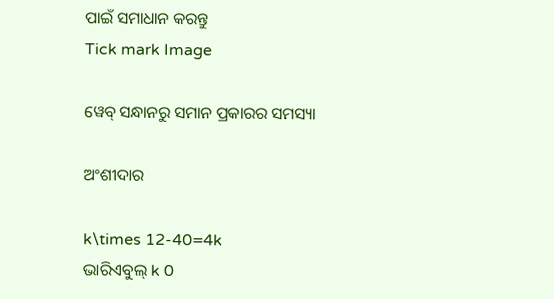ପାଇଁ ସମାଧାନ କରନ୍ତୁ
Tick mark Image

ୱେବ୍ ସନ୍ଧାନରୁ ସମାନ ପ୍ରକାରର ସମସ୍ୟା

ଅଂଶୀଦାର

k\times 12-40=4k
ଭାରିଏବୁଲ୍‌ k 0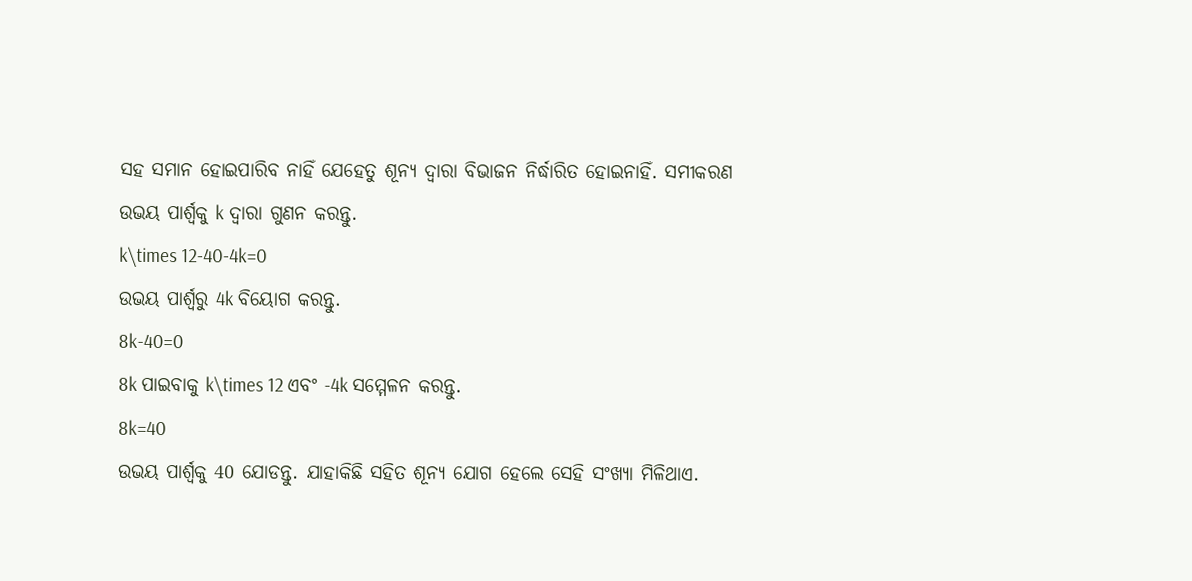ସହ ସମାନ ହୋଇପାରିବ ନାହିଁ ଯେହେତୁ ଶୂନ୍ୟ ଦ୍ୱାରା ବିଭାଜନ ନିର୍ଦ୍ଧାରିତ ହୋଇନାହିଁ. ସମୀକରଣ ଉଭୟ ପାର୍ଶ୍ୱକୁ k ଦ୍ୱାରା ଗୁଣନ କରନ୍ତୁ.
k\times 12-40-4k=0
ଉଭୟ ପାର୍ଶ୍ୱରୁ 4k ବିୟୋଗ କରନ୍ତୁ.
8k-40=0
8k ପାଇବାକୁ k\times 12 ଏବଂ -4k ସମ୍ମେଳନ କରନ୍ତୁ.
8k=40
ଉଭୟ ପାର୍ଶ୍ଵକୁ 40 ଯୋଡନ୍ତୁ. ଯାହାକିଛି ସହିତ ଶୂନ୍ୟ ଯୋଗ ହେଲେ ସେହି ସଂଖ୍ୟା ମିଳିଥାଏ.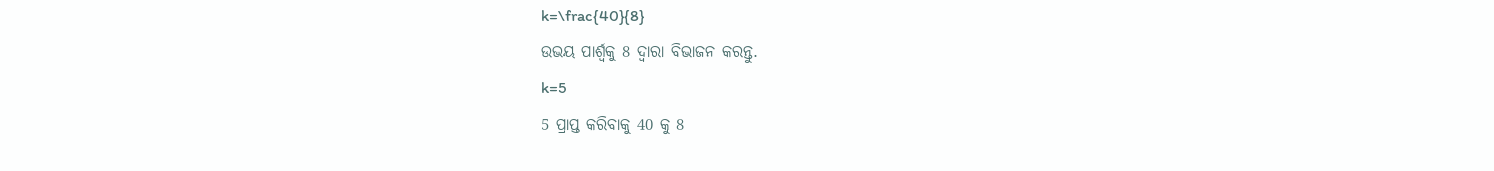k=\frac{40}{8}
ଉଭୟ ପାର୍ଶ୍ୱକୁ 8 ଦ୍ୱାରା ବିଭାଜନ କରନ୍ତୁ.
k=5
5 ପ୍ରାପ୍ତ କରିବାକୁ 40 କୁ 8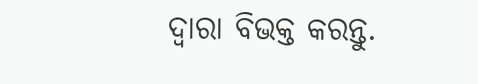ଦ୍ୱାରା ବିଭକ୍ତ କରନ୍ତୁ.